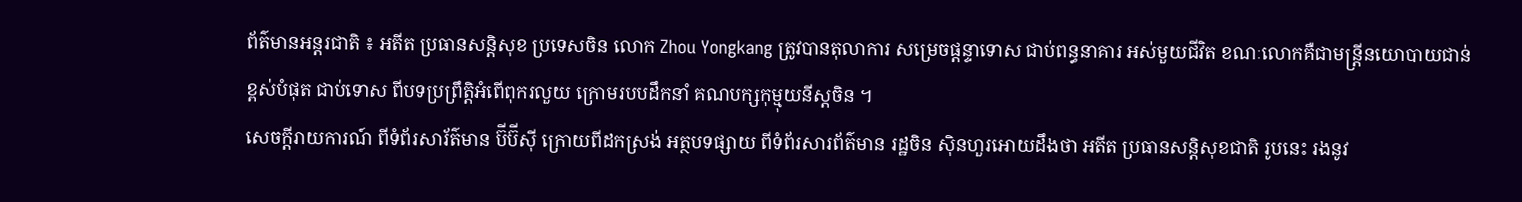ព័ត៌មានអន្តរជាតិ ៖ អតីត ប្រធានសន្តិសុខ ប្រទេសចិន លោក Zhou Yongkang ត្រូវបានតុលាការ សម្រេចផ្តន្ទាទោស ជាប់ពន្ធនាគារ អស់មួយជីវិត ខណៈលោកគឺជាមន្រ្តីនយោបាយជាន់ខ្ពស់បំផុត ជាប់ទោស ពីបទប្រព្រឹត្តិអំពើពុករលួយ ក្រោមរបបដឹកនាំ គណបក្សកុម្មុយនីស្តចិន ។
សេចក្តីរាយការណ៍ ពីទំព័រសារ័ត៌មាន ប៊ីប៊ីស៊ី ក្រោយពីដកស្រង់ អត្ថបទផ្សាយ ពីទំព័រសារព័ត៌មាន រដ្ឋចិន ស៊ិនហួរអោយដឹងថា អតីត ប្រធានសន្តិសុខជាតិ រូបនេះ រងនូវ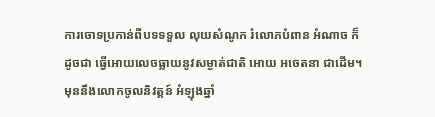ការចោទប្រកាន់ពីបទទទួល លុយសំណូក រំលោភបំពាន អំណាច ក៏ដូចជា ធ្វើអោយលេចធ្លាយនូវសម្ងាត់ជាតិ អោយ អចេតនា ជាដើម។
មុននឹងលោកចូលនិវត្តន៍ អំឡុងឆ្នាំ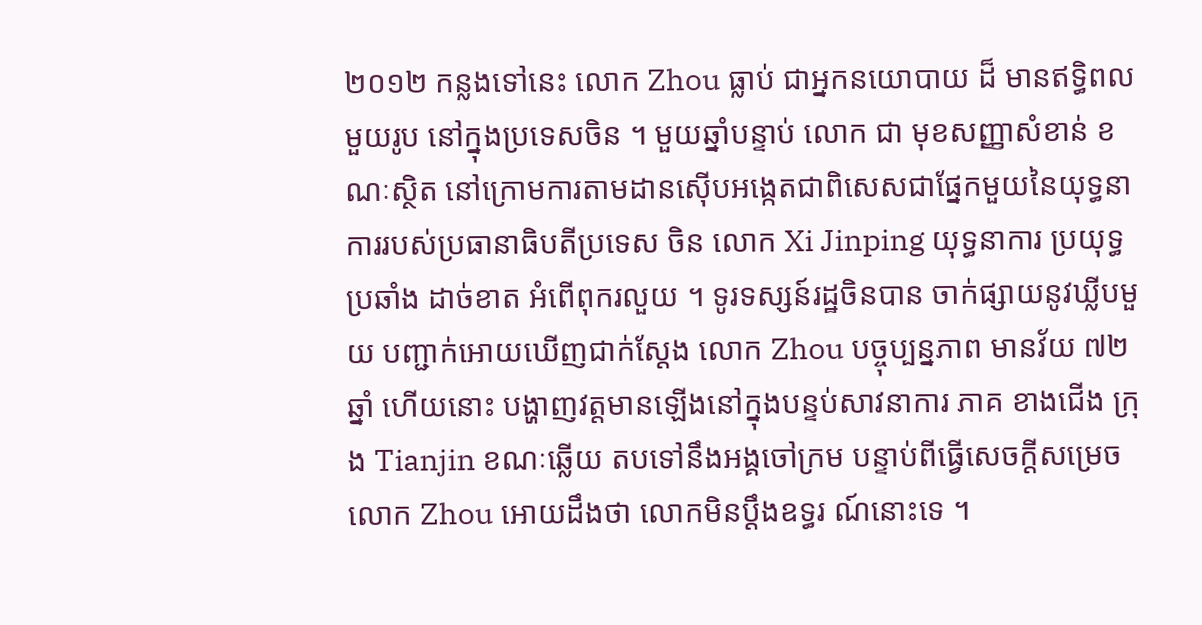២០១២ កន្លងទៅនេះ លោក Zhou ធ្លាប់ ជាអ្នកនយោបាយ ដ៏ មានឥទ្ធិពលមួយរូប នៅក្នុងប្រទេសចិន ។ មួយឆ្នាំបន្ទាប់ លោក ជា មុខសញ្ញាសំខាន់ ខណៈស្ថិត នៅក្រោមការតាមដានស៊ើបអង្កេតជាពិសេសជាផ្នែកមួយនៃយុទ្ធនាការរបស់ប្រធានាធិបតីប្រទេស ចិន លោក Xi Jinping យុទ្ធនាការ ប្រយុទ្ធប្រឆាំង ដាច់ខាត អំពើពុករលួយ ។ ទូរទស្សន៍រដ្ឋចិនបាន ចាក់ផ្សាយនូវឃ្លីបមួយ បញ្ជាក់អោយឃើញជាក់ស្តែង លោក Zhou បច្ចុប្បន្នភាព មានវ័យ ៧២ ឆ្នាំ ហើយនោះ បង្ហាញវត្តមានឡើងនៅក្នុងបន្ទប់សាវនាការ ភាគ ខាងជើង ក្រុង Tianjin ខណៈឆ្លើយ តបទៅនឹងអង្គចៅក្រម បន្ទាប់ពីធ្វើសេចក្តីសម្រេច លោក Zhou អោយដឹងថា លោកមិនប្តឹងឧទ្ធរ ណ៍នោះទេ ។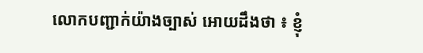លោកបញ្ជាក់យ៉ាងច្បាស់ អោយដឹងថា ៖ ខ្ញុំ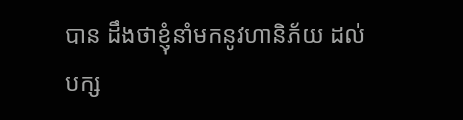បាន ដឹងថាខ្ញុំនាំមកនូវហានិភ័យ ដល់ បក្ស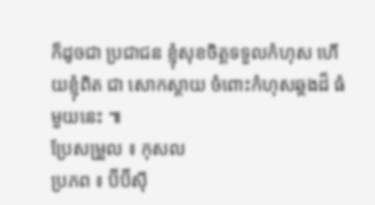ក៏ដូចជា ប្រជាជន ខ្ញុំសុខចិត្តទទួលកំហុស ហើយខ្ញុំពិត ជា សោកស្តាយ ចំពោះកំហុសឆ្គងដ៏ ធំមួយនេះ ៕
ប្រែសម្រួល ៖ កុសល
ប្រភព ៖ ប៊ីប៊ីស៊ី